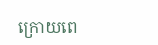ក្រោយពេ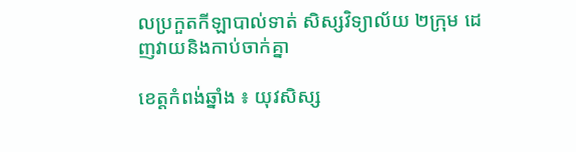លប្រកួតកីឡាបាល់ទាត់ សិស្សវិទ្យាល័យ ២ក្រុម ដេញវាយនិងកាប់ចាក់គ្នា

ខេត្តកំពង់ឆ្នាំង ៖ យុវសិស្ស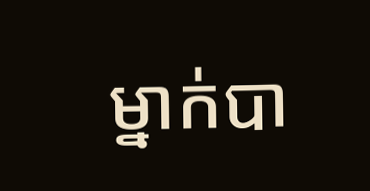ម្នាក់បា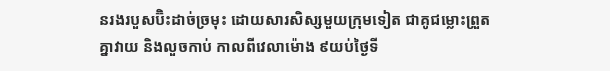នរងរបួសប៊ិះដាច់ច្រមុះ ដោយសារសិស្សមួយក្រុមទៀត ជាគូជម្លោះព្រួតគ្នាវាយ និងលួចកាប់ កាលពីវេលាម៉ោង ៩យប់ថ្ងៃទី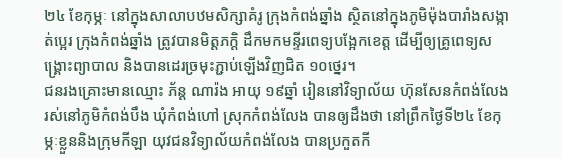២៤ ខែកុម្ភៈ នៅក្នុងសាលាបឋមសិក្សាគំរូ ក្រុងកំពង់ឆ្នាំង ស្ថិតនៅក្នុងភូមិម៉ុងបារាំងសង្កាត់ប្អេរ ក្រុងកំពង់ឆ្នាំង ត្រូវបានមិត្តភក្ដិ ដឹកមកមន្ទីរពេទ្យបង្អែកខេត្ត ដើម្បីឲ្យគ្រូពេទ្យសង្គ្រោះព្យាបាល និងបានដេរច្រមុះភ្ជាប់ឡើងវិញជិត ១០ថ្នេរ។
ជនរងគ្រោះមានឈ្មោះ ភ័ន្ត ណារ៉ង អាយុ ១៩ឆ្នាំ រៀននៅវិទ្យាល័យ ហ៊ុនសែនកំពង់លែង រស់នៅភូមិកំពង់បឹង ឃុំកំពង់ហៅ ស្រុកកំពង់លែង បានឲ្យដឹងថា នៅព្រឹកថ្ងៃទី២៤ ខែកុម្ភៈខ្លួននិងក្រុមកីឡា យុវជនវិទ្យាល័យកំពង់លែង បានប្រកួតកី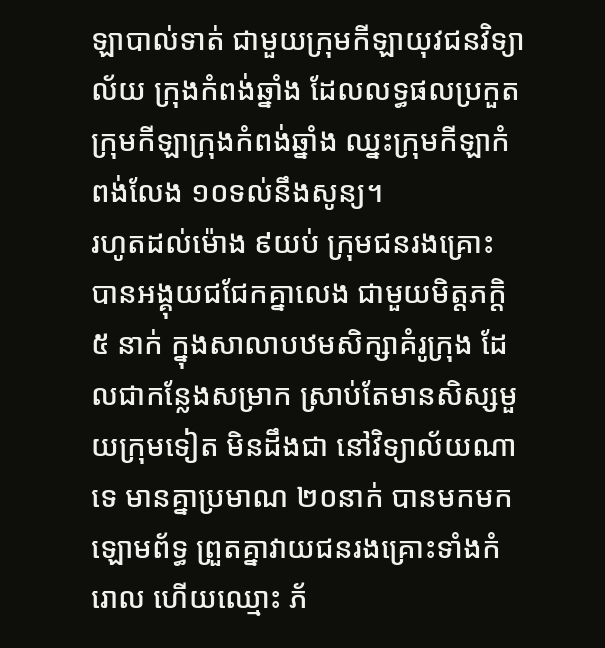ឡាបាល់ទាត់ ជាមួយក្រុមកីឡាយុវជនវិទ្យាល័យ ក្រុងកំពង់ឆ្នាំង ដែលលទ្ធផលប្រកួត ក្រុមកីឡាក្រុងកំពង់ឆ្នាំង ឈ្នះក្រុមកីឡាកំពង់លែង ១០ទល់នឹងសូន្យ។
រហូតដល់ម៉ោង ៩យប់ ក្រុមជនរងគ្រោះ បានអង្គុយជជែកគ្នាលេង ជាមួយមិត្តភក្ដិ ៥ នាក់ ក្នុងសាលាបឋមសិក្សាគំរូក្រុង ដែលជាកន្លែងសម្រាក ស្រាប់តែមានសិស្សមួយក្រុមទៀត មិនដឹងជា នៅវិទ្យាល័យណាទេ មានគ្នាប្រមាណ ២០នាក់ បានមកមកឡោមព័ទ្ធ ព្រួតគ្នាវាយជនរងគ្រោះទាំងកំរោល ហើយឈ្មោះ ភ័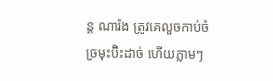ន្ត ណារ៉ង ត្រូវគេលួចកាប់ចំច្រមុះប៊ិះដាច់ ហើយភ្លាមៗ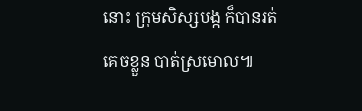នោះ ក្រុមសិស្សបង្ក ក៏បានរត់គេចខ្លួន បាត់ស្រមោល៕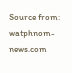Source from: watphnom-news.com